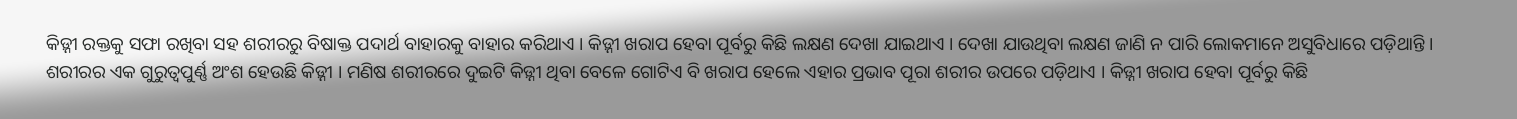କିଡ଼୍ନୀ ରକ୍ତକୁ ସଫା ରଖିବା ସହ ଶରୀରରୁ ବିଷାକ୍ତ ପଦାର୍ଥ ବାହାରକୁ ବାହାର କରିଥାଏ । କିଡ଼୍ନୀ ଖରାପ ହେବା ପୂର୍ବରୁ କିଛି ଲକ୍ଷଣ ଦେଖା ଯାଇଥାଏ । ଦେଖା ଯାଉଥିବା ଲକ୍ଷଣ ଜାଣି ନ ପାରି ଲୋକମାନେ ଅସୁବିଧାରେ ପଡ଼ିଥାନ୍ତି ।
ଶରୀରର ଏକ ଗୁରୁତ୍ୱପୁର୍ଣ୍ଣ ଅଂଶ ହେଉଛି କିଡ଼୍ନୀ । ମଣିଷ ଶରୀରରେ ଦୁଇଟି କିଡ଼୍ନୀ ଥିବା ବେଳେ ଗୋଟିଏ ବି ଖରାପ ହେଲେ ଏହାର ପ୍ରଭାବ ପୂରା ଶରୀର ଉପରେ ପଡ଼ିଥାଏ । କିଡ଼୍ନୀ ଖରାପ ହେବା ପୂର୍ବରୁ କିଛି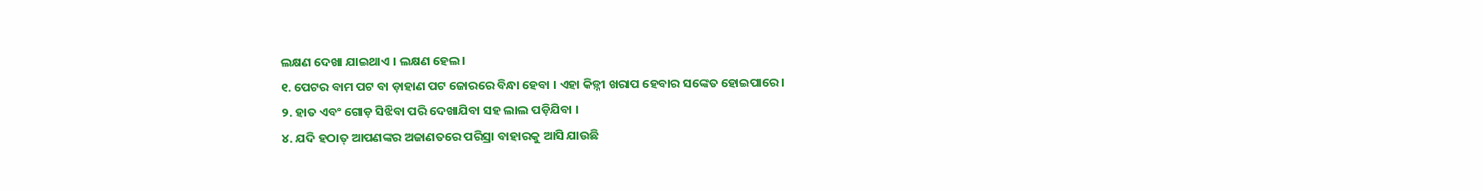ଲକ୍ଷଣ ଦେଖା ଯାଇଥାଏ । ଲକ୍ଷଣ ହେଲ।
୧. ପେଟର ବାମ ପଟ ବା ଡ଼ାହାଣ ପଟ ଜୋରରେ ବିନ୍ଧା ହେବା । ଏହା କିଡ଼୍ନୀ ଖରାପ ହେବାର ସଙ୍କେତ ହୋଇପାରେ ।
୨. ହାତ ଏବଂ ଗୋଡ଼ ସିଝିବା ପରି ଦେଖାଯିବା ସହ ଲାଲ ପଡ଼ିଯିବା ।
୪. ଯଦି ହଠାତ୍ ଆପଣଙ୍କର ଅଜାଣତରେ ପରିସ୍ରା ବାହାରକୁ ଆସି ଯାଉଛି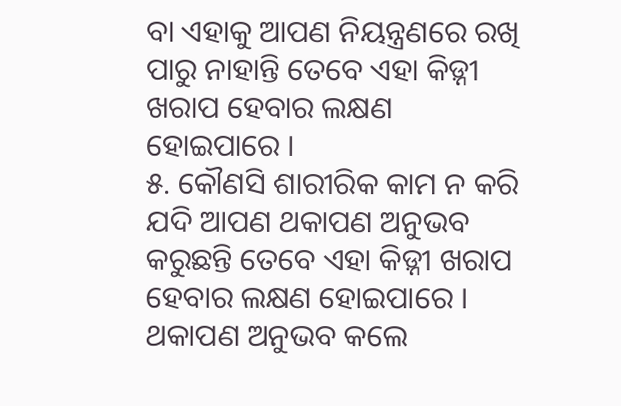ବା ଏହାକୁ ଆପଣ ନିୟନ୍ତ୍ରଣରେ ରଖି ପାରୁ ନାହାନ୍ତି ତେବେ ଏହା କିଡ଼୍ନୀ ଖରାପ ହେବାର ଲକ୍ଷଣ ହୋଇପାରେ ।
୫. କୌଣସି ଶାରୀରିକ କାମ ନ କରି ଯଦି ଆପଣ ଥକାପଣ ଅନୁଭବ କରୁଛନ୍ତି ତେବେ ଏହା କିଡ଼୍ନୀ ଖରାପ ହେବାର ଲକ୍ଷଣ ହୋଇପାରେ । ଥକାପଣ ଅନୁଭବ କଲେ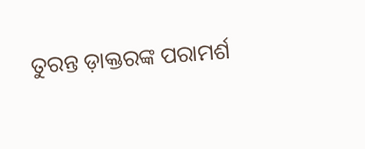ତୁରନ୍ତ ଡ଼ାକ୍ତରଙ୍କ ପରାମର୍ଶ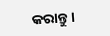କରାନ୍ତୁ ।